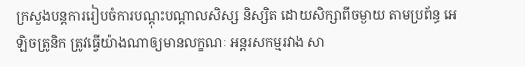ក្រសួងបន្តការរៀបចំការបណ្ដុះបណ្ដាលសិស្ស និស្សិត ដោយសិក្សាពីចម្ងាយ តាមប្រព័ន្ធ អេឡិចត្រូនិក ត្រូវធ្វើយ៉ាងណាឲ្យមានលក្ខណៈ អន្តរសកម្មរវាង សា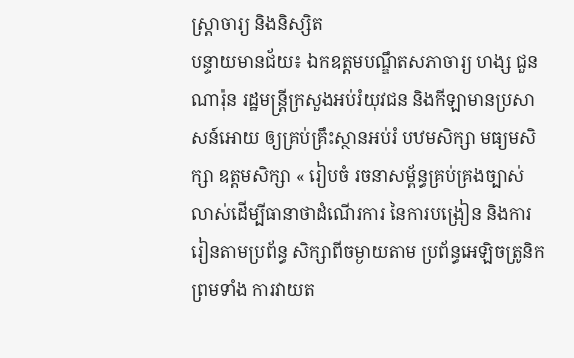ស្ត្រាចារ្យ និងនិស្សិត
បន្ទាយមានជ័យ៖ ឯកឧត្ដមបណ្ឌឹតសភាចារ្យ ហង្ស ជួនណារ៉ុន រដ្ឋមន្ត្រីក្រសួងអប់រំយុវជន និងកីឡាមានប្រសាសន៍អោយ ឲ្យគ្រប់គ្រឹះស្ថានអប់រំ បឋមសិក្សា មធ្យមសិក្សា ឧត្តមសិក្សា « រៀបចំ រចនាសម្ព័ន្ធគ្រប់គ្រងច្បាស់លាស់ដើម្បីធានាថាដំណើរការ នៃការបង្រៀន និងការរៀនតាមប្រព័ន្ធ សិក្សាពីចម្ងាយតាម ប្រព័ន្ធអេឡិចត្រូនិក ព្រមទាំង ការវាយត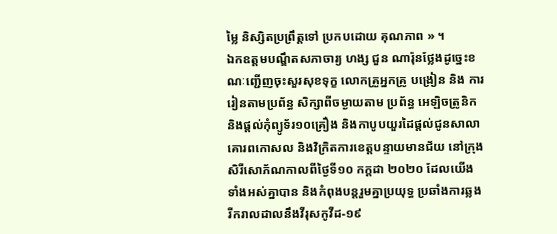ម្លៃ និស្សិតប្រព្រឹត្តទៅ ប្រកបដោយ គុណភាព » ។
ឯកឧត្ដមបណ្ឌឹតសភាចារ្យ ហង្ស ជួន ណារ៉ុនថ្លែងដូច្នេះខណៈញ្ជើញចុះសួរសុខទុក្ខ លោកគ្រួអ្នកគ្រូ បង្រៀន និង ការរៀនតាមប្រព័ន្ធ សិក្សាពីចម្ងាយតាម ប្រព័ន្ធ អេឡិចត្រូនិក និងផ្ដល់កុំព្យូទ័រ១០គ្រឿង និងកាបូបយួរដៃផ្ដល់ជូនសាលាគោរពកោសល និងវិក្រិតការខេត្តបន្ទាយមានជ័យ នៅក្រុងសិរីសោភ័ណកាលពីថ្ងៃទី១០ កក្ដដា ២០២០ ដែលយើងទាំងអស់គ្នាបាន និងកំពុងបន្តរួមគ្នាប្រយុទ្ធ ប្រឆាំងការឆ្លងរីករាលដាលនឹងវីរុសកូវីដ-១៩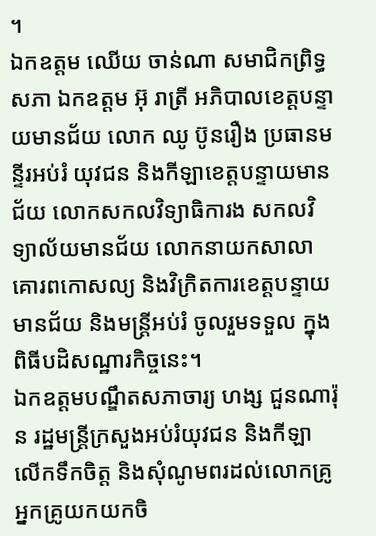។
ឯកឧត្ដម ឈើយ ចាន់ណា សមាជិកព្រិទ្ធសភា ឯកឧត្ដម អ៊ុ រាត្រី អភិបាលខេត្តបន្ទាយមានជ័យ លោក ឈូ ប៊ូនរឿង ប្រធានមន្ទីរអប់រំ យុវជន និងកីឡាខេត្តបន្ទាយមានជ័យ លោកសកលវិទ្យាធិការង សកលវិទ្យាល័យមានជ័យ លោកនាយកសាលាគោរពកោសល្យ និងវិក្រិតការខេត្តបន្ទាយមានជ័យ និងមន្ត្រីអប់រំ ចូលរួមទទួល ក្នុងពិធីបដិសណ្ឋារកិច្ចនេះ។
ឯកឧត្ដមបណ្ឌឹតសភាចារ្យ ហង្ស ជួនណារ៉ុន រដ្ឋមន្ត្រីក្រសួងអប់រំយុវជន និងកីឡា លើកទឹកចិត្ត និងសុំណូមពរដល់លោកគ្រូអ្នកគ្រូយកយកចិ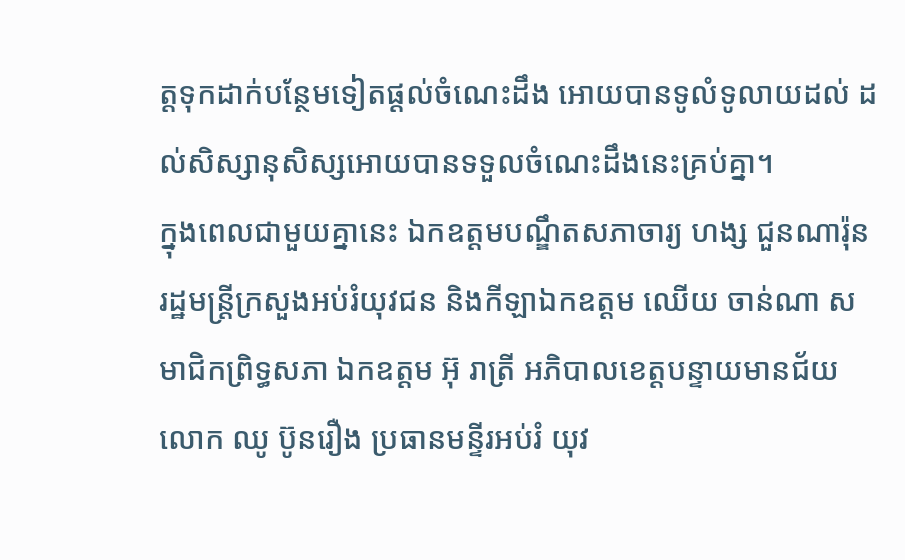ត្តទុកដាក់បន្ថែមទៀតផ្ដល់ចំណេះដឹង អោយបានទូលំទូលាយដល់ ដល់សិស្សានុសិស្សអោយបានទទួលចំណេះដឹងនេះគ្រប់គ្នា។
ក្នុងពេលជាមួយគ្នានេះ ឯកឧត្ដមបណ្ឌឹតសភាចារ្យ ហង្ស ជួនណារ៉ុន រដ្ឋមន្ត្រីក្រសួងអប់រំយុវជន និងកីឡាឯកឧត្ដម ឈើយ ចាន់ណា សមាជិកព្រិទ្ធសភា ឯកឧត្ដម អ៊ុ រាត្រី អភិបាលខេត្តបន្ទាយមានជ័យ លោក ឈូ ប៊ូនរឿង ប្រធានមន្ទីរអប់រំ យុវ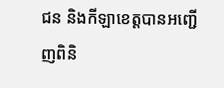ជន និងកីឡាខេត្តបានអញ្ជើញពិនិ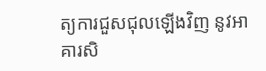ត្យការជួសជុលឡើងវិញ នូវអាគារសិ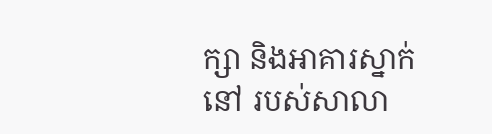ក្សា និងអាគារស្នាក់នៅ របស់សាលា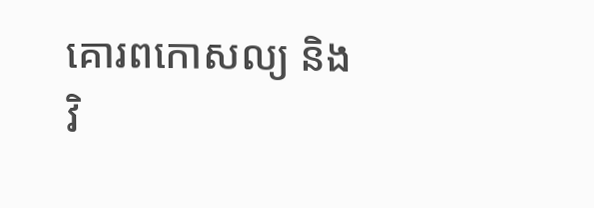គោរពកោសល្យ និងវិ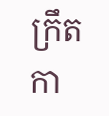ក្រឹតកា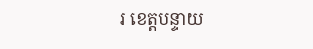រ ខេត្តបន្ទាយ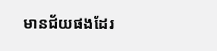មានជ័យផងដែរ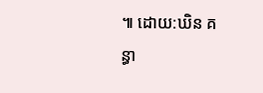៕ ដោយ:ឃិន គន្ធា